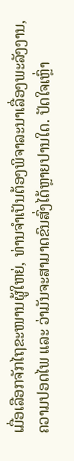ເມື່ອເລືອກຈັກໄຖຂະໜານຜູ້ໃຫຍ່, ທ່ານຈຳເປັນຕ້ອງພິຈາລະນາເລື່ອງພະລັງງານ, ຄວາມປອດໄພ ແລະ ວ່າມັນຈະສາມາດຂົນສົ່ງໄດ້ຫຼາຍປານໃດ. ປັດໃຈເຫຼົ່າ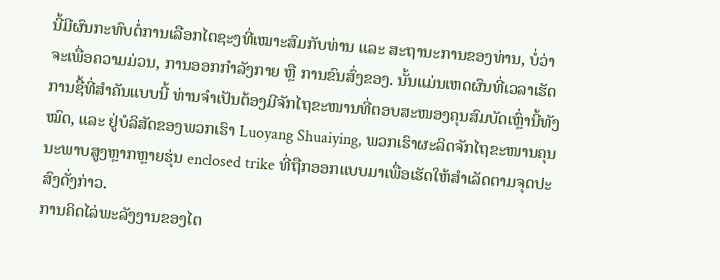ນີ້ມີຜົນກະທົບຕໍ່ການເລືອກໄຕຊະງທີ່ເໝາະສົມກັບທ່ານ ແລະ ສະຖານະການຂອງທ່ານ, ບໍ່ວ່າຈະເພື່ອຄວາມມ່ວນ, ການອອກກຳລັງກາຍ ຫຼື ການຂົນສົ່ງຂອງ. ນັ້ນແມ່ນເຫດຜົນທີ່ເວລາເຮັດການຊື້ທີ່ສຳຄັນແບບນີ້ ທ່ານຈຳເປັນຕ້ອງມີຈັກໄຖຂະໜານທີ່ຕອບສະໜອງຄຸນສົມບັດເຫຼົ່ານີ້ທັງໝົດ, ແລະ ຢູ່ບໍລິສັດຂອງພວກເຮົາ Luoyang Shuaiying, ພວກເຮົາຜະລິດຈັກໄຖຂະໜານຄຸນນະພາບສູງຫຼາກຫຼາຍຮຸ່ນ enclosed trike ທີ່ຖືກອອກແບບມາເພື່ອເຮັດໃຫ້ສຳເລັດຕາມຈຸດປະສົງດັ່ງກ່າວ.
ການຄິດໄລ່ພະລັງງານຂອງໄຕ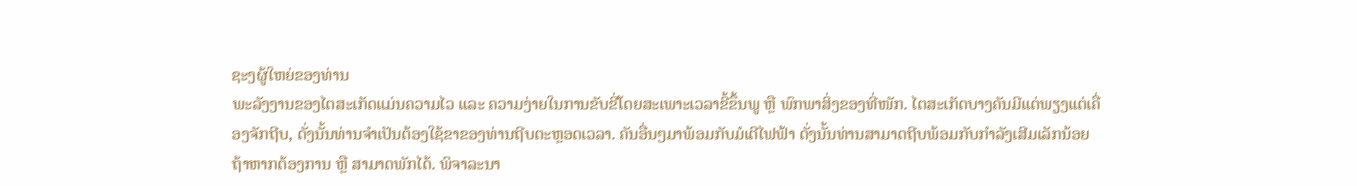ຊະງຜູ້ໃຫຍ່ຂອງທ່ານ
ພະລັງງານຂອງໄຕສະເກັດແມ່ນຄວາມໄວ ແລະ ຄວາມງ່າຍໃນການຂັບຂີ່ໂດຍສະເພາະເວລາຂີ້ຂຶ້ນພູ ຫຼື ພົກພາສິ່ງຂອງທີ່ໜັກ. ໄຕສະເກັດບາງຄັນມີແຕ່ພຽງແຕ່ເຄື່ອງຈັກຖີບ, ດັ່ງນັ້ນທ່ານຈຳເປັນຕ້ອງໃຊ້ຂາຂອງທ່ານຖີບຕະຫຼອດເວລາ. ຄັນອື່ນໆມາພ້ອມກັບມໍເຕີໄຟຟ້າ ດັ່ງນັ້ນທ່ານສາມາດຖີບພ້ອມກັບກຳລັງເສີມເລັກນ້ອຍຖ້າຫາກຕ້ອງການ ຫຼື ສາມາດພັກໄດ້. ພິຈາລະນາ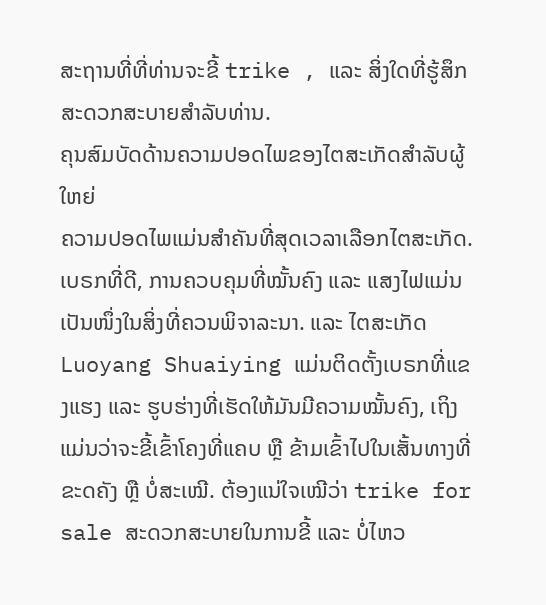ສະຖານທີ່ທີ່ທ່ານຈະຂີ້ trike , ແລະ ສິ່ງໃດທີ່ຮູ້ສຶກສະດວກສະບາຍສຳລັບທ່ານ.
ຄຸນສົມບັດດ້ານຄວາມປອດໄພຂອງໄຕສະເກັດສຳລັບຜູ້ໃຫຍ່
ຄວາມປອດໄພແມ່ນສຳຄັນທີ່ສຸດເວລາເລືອກໄຕສະເກັດ. ເບຣກທີ່ດີ, ການຄວບຄຸມທີ່ໝັ້ນຄົງ ແລະ ແສງໄຟແມ່ນເປັນໜຶ່ງໃນສິ່ງທີ່ຄວນພິຈາລະນາ. ແລະ ໄຕສະເກັດ Luoyang Shuaiying ແມ່ນຕິດຕັ້ງເບຣກທີ່ແຂງແຮງ ແລະ ຮູບຮ່າງທີ່ເຮັດໃຫ້ມັນມີຄວາມໝັ້ນຄົງ, ເຖິງແມ່ນວ່າຈະຂີ້ເຂົ້າໂຄງທີ່ແຄບ ຫຼື ຂ້າມເຂົ້າໄປໃນເສັ້ນທາງທີ່ຂະດຄັງ ຫຼື ບໍ່ສະເໝີ. ຕ້ອງແນ່ໃຈເໝີວ່າ trike for sale ສະດວກສະບາຍໃນການຂີ້ ແລະ ບໍ່ໄຫວ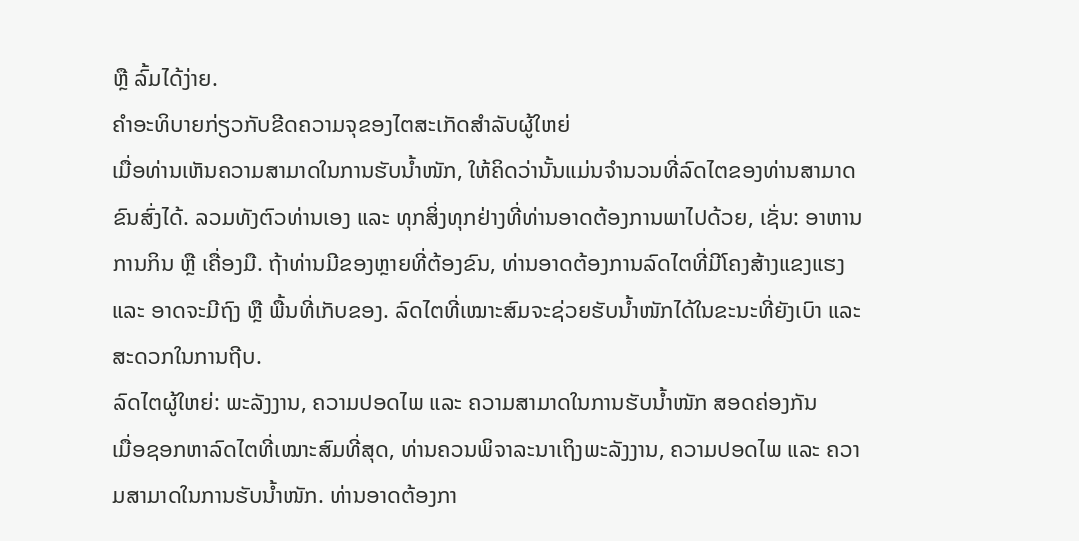ຫຼື ລົ້ມໄດ້ງ່າຍ.
ຄຳອະທິບາຍກ່ຽວກັບຂີດຄວາມຈຸຂອງໄຕສະເກັດສຳລັບຜູ້ໃຫຍ່
ເມື່ອທ່ານເຫັນຄວາມສາມາດໃນການຮັບນ້ຳໜັກ, ໃຫ້ຄິດວ່ານັ້ນແມ່ນຈຳນວນທີ່ລົດໄຕຂອງທ່ານສາມາດຂົນສົ່ງໄດ້. ລວມທັງຕົວທ່ານເອງ ແລະ ທຸກສິ່ງທຸກຢ່າງທີ່ທ່ານອາດຕ້ອງການພາໄປດ້ວຍ, ເຊັ່ນ: ອາຫານການກິນ ຫຼື ເຄື່ອງມື. ຖ້າທ່ານມີຂອງຫຼາຍທີ່ຕ້ອງຂົນ, ທ່ານອາດຕ້ອງການລົດໄຕທີ່ມີໂຄງສ້າງແຂງແຮງ ແລະ ອາດຈະມີຖົງ ຫຼື ພື້ນທີ່ເກັບຂອງ. ລົດໄຕທີ່ເໝາະສົມຈະຊ່ວຍຮັບນ້ຳໜັກໄດ້ໃນຂະນະທີ່ຍັງເບົາ ແລະ ສະດວກໃນການຖີບ.
ລົດໄຕຜູ້ໃຫຍ່: ພະລັງງານ, ຄວາມປອດໄພ ແລະ ຄວາມສາມາດໃນການຮັບນ້ຳໜັກ ສອດຄ່ອງກັນ
ເມື່ອຊອກຫາລົດໄຕທີ່ເໝາະສົມທີ່ສຸດ, ທ່ານຄວນພິຈາລະນາເຖິງພະລັງງານ, ຄວາມປອດໄພ ແລະ ຄວາມສາມາດໃນການຮັບນ້ຳໜັກ. ທ່ານອາດຕ້ອງກາ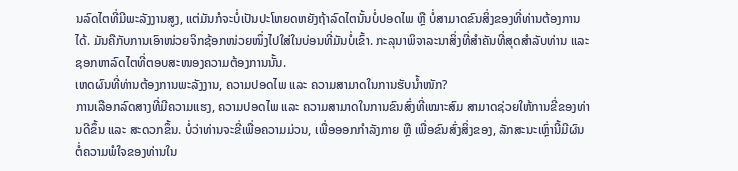ນລົດໄຕທີ່ມີພະລັງງານສູງ, ແຕ່ມັນກໍຈະບໍ່ເປັນປະໂຫຍດຫຍັງຖ້າລົດໄຕນັ້ນບໍ່ປອດໄພ ຫຼື ບໍ່ສາມາດຂົນສິ່ງຂອງທີ່ທ່ານຕ້ອງການໄດ້. ມັນຄືກັບການເອົາໜ່ວຍຈິກຊ້ອກໜ່ວຍໜຶ່ງໄປໃສ່ໃນບ່ອນທີ່ມັນບໍ່ເຂົ້າ. ກະລຸນາພິຈາລະນາສິ່ງທີ່ສຳຄັນທີ່ສຸດສຳລັບທ່ານ ແລະ ຊອກຫາລົດໄຕທີ່ຕອບສະໜອງຄວາມຕ້ອງການນັ້ນ.
ເຫດຜົນທີ່ທ່ານຕ້ອງການພະລັງງານ, ຄວາມປອດໄພ ແລະ ຄວາມສາມາດໃນການຮັບນ້ຳໜັກ?
ການເລືອກລົດສາງທີ່ມີຄວາມແຮງ, ຄວາມປອດໄພ ແລະ ຄວາມສາມາດໃນການຂົນສົ່ງທີ່ເໝາະສົມ ສາມາດຊ່ວຍໃຫ້ການຂີ່ຂອງທ່ານດີຂຶ້ນ ແລະ ສະດວກຂຶ້ນ. ບໍ່ວ່າທ່ານຈະຂີ່ເພື່ອຄວາມມ່ວນ, ເພື່ອອອກກຳລັງກາຍ ຫຼື ເພື່ອຂົນສົ່ງສິ່ງຂອງ, ລັກສະນະເຫຼົ່ານີ້ມີຜົນຕໍ່ຄວາມພໍໃຈຂອງທ່ານໃນ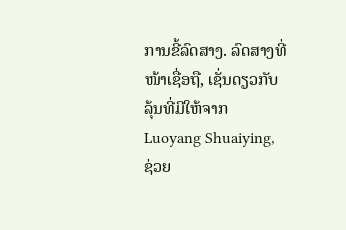ການຂີ້ລົດສາງ. ລົດສາງທີ່ໜ້າເຊື່ອຖື, ເຊັ່ນດຽວກັບລຸ້ນທີ່ມີໃຫ້ຈາກ Luoyang Shuaiying, ຊ່ວຍ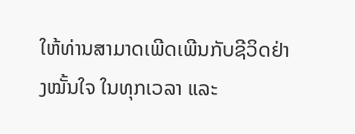ໃຫ້ທ່ານສາມາດເພີດເພີນກັບຊີວິດຢ່າງໝັ້ນໃຈ ໃນທຸກເວລາ ແລະ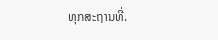ທຸກສະຖານທີ່.